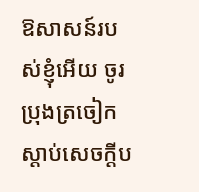ឱសាសន៍របស់ខ្ញុំអើយ ចូរប្រុងត្រចៀកស្តាប់សេចក្ដីប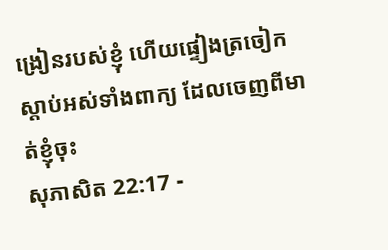ង្រៀនរបស់ខ្ញុំ ហើយផ្ទៀងត្រចៀកស្តាប់អស់ទាំងពាក្យ ដែលចេញពីមាត់ខ្ញុំចុះ
សុភាសិត 22:17 -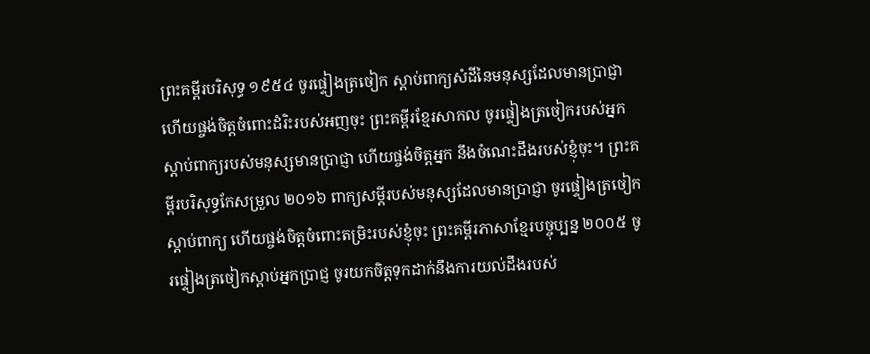ព្រះគម្ពីរបរិសុទ្ធ ១៩៥៤ ចូរផ្ទៀងត្រចៀក ស្តាប់ពាក្យសំដីនៃមនុស្សដែលមានប្រាជ្ញា ហើយផ្ចង់ចិត្តចំពោះដំរិះរបស់អញចុះ ព្រះគម្ពីរខ្មែរសាកល ចូរផ្ទៀងត្រចៀករបស់អ្នក ស្ដាប់ពាក្យរបស់មនុស្សមានប្រាជ្ញា ហើយផ្ចង់ចិត្តអ្នក នឹងចំណេះដឹងរបស់ខ្ញុំចុះ។ ព្រះគម្ពីរបរិសុទ្ធកែសម្រួល ២០១៦ ពាក្យសម្ដីរបស់មនុស្សដែលមានប្រាជ្ញា ចូរផ្ទៀងត្រចៀកស្តាប់ពាក្យ ហើយផ្ចង់ចិត្តចំពោះតម្រិះរបស់ខ្ញុំចុះ ព្រះគម្ពីរភាសាខ្មែរបច្ចុប្បន្ន ២០០៥ ចូរផ្ទៀងត្រចៀកស្ដាប់អ្នកប្រាជ្ញ ចូរយកចិត្តទុកដាក់នឹងការយល់ដឹងរបស់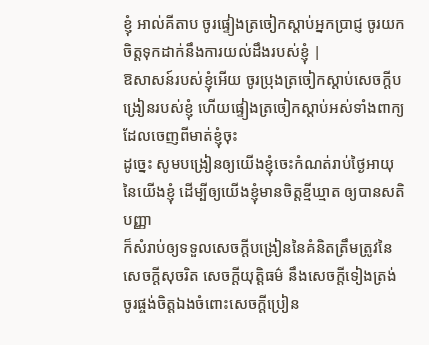ខ្ញុំ អាល់គីតាប ចូរផ្ទៀងត្រចៀកស្ដាប់អ្នកប្រាជ្ញ ចូរយកចិត្តទុកដាក់នឹងការយល់ដឹងរបស់ខ្ញុំ |
ឱសាសន៍របស់ខ្ញុំអើយ ចូរប្រុងត្រចៀកស្តាប់សេចក្ដីបង្រៀនរបស់ខ្ញុំ ហើយផ្ទៀងត្រចៀកស្តាប់អស់ទាំងពាក្យ ដែលចេញពីមាត់ខ្ញុំចុះ
ដូច្នេះ សូមបង្រៀនឲ្យយើងខ្ញុំចេះកំណត់រាប់ថ្ងៃអាយុ នៃយើងខ្ញុំ ដើម្បីឲ្យយើងខ្ញុំមានចិត្តខ្មីឃ្មាត ឲ្យបានសតិបញ្ញា
ក៏សំរាប់ឲ្យទទួលសេចក្ដីបង្រៀននៃគំនិតត្រឹមត្រូវនៃសេចក្ដីសុចរិត សេចក្ដីយុត្តិធម៌ នឹងសេចក្ដីទៀងត្រង់
ចូរផ្ចង់ចិត្តឯងចំពោះសេចក្ដីប្រៀន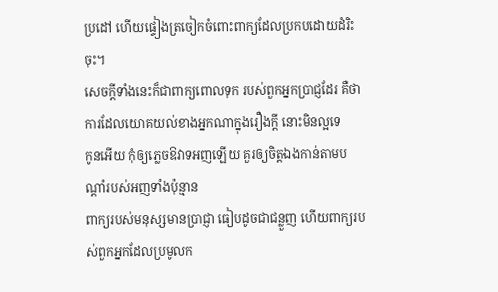ប្រដៅ ហើយផ្ទៀងត្រចៀកចំពោះពាក្យដែលប្រកបដោយដំរិះចុះ។
សេចក្ដីទាំងនេះក៏ជាពាក្យពោលទុក របស់ពួកអ្នកប្រាជ្ញដែរ គឺថា ការដែលយោគយល់ខាងអ្នកណាក្នុងរឿងក្តី នោះមិនល្អទេ
កូនអើយ កុំឲ្យភ្លេចឱវាទអញឡើយ គួរឲ្យចិត្តឯងកាន់តាមបណ្តាំរបស់អញទាំងប៉ុន្មាន
ពាក្យរបស់មនុស្សមានប្រាជ្ញា ធៀបដូចជាជន្លួញ ហើយពាក្យរបស់ពួកអ្នកដែលប្រមូលក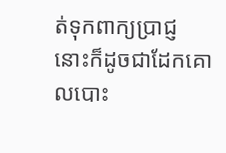ត់ទុកពាក្យប្រាជ្ញ នោះក៏ដូចជាដែកគោលបោះ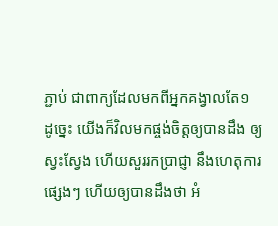ភ្ជាប់ ជាពាក្យដែលមកពីអ្នកគង្វាលតែ១
ដូច្នេះ យើងក៏វិលមកផ្ចង់ចិត្តឲ្យបានដឹង ឲ្យស្វះស្វែង ហើយសួររកប្រាជ្ញា នឹងហេតុការផ្សេងៗ ហើយឲ្យបានដឹងថា អំ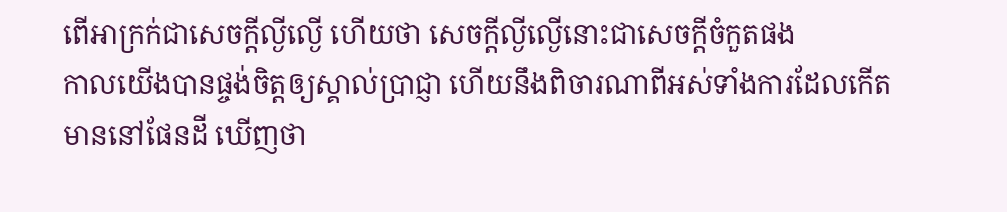ពើអាក្រក់ជាសេចក្ដីល្ងីល្ងើ ហើយថា សេចក្ដីល្ងីល្ងើនោះជាសេចក្ដីចំកួតផង
កាលយើងបានផ្ចង់ចិត្តឲ្យស្គាល់ប្រាជ្ញា ហើយនឹងពិចារណាពីអស់ទាំងការដែលកើតមាននៅផែនដី ឃើញថា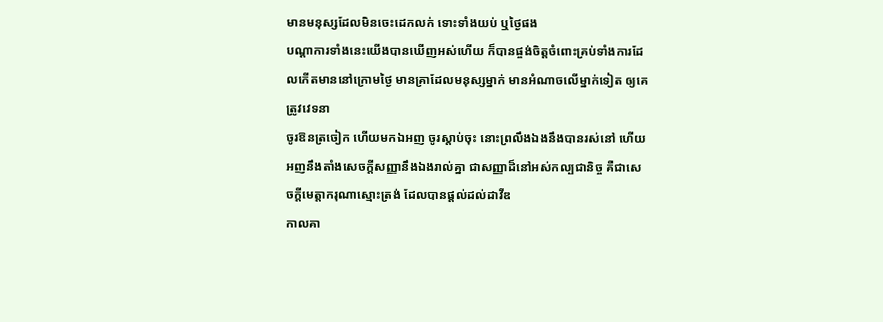មានមនុស្សដែលមិនចេះដេកលក់ ទោះទាំងយប់ ឬថ្ងៃផង
បណ្តាការទាំងនេះយើងបានឃើញអស់ហើយ ក៏បានផ្ចង់ចិត្តចំពោះគ្រប់ទាំងការដែលកើតមាននៅក្រោមថ្ងៃ មានគ្រាដែលមនុស្សម្នាក់ មានអំណាចលើម្នាក់ទៀត ឲ្យគេត្រូវវេទនា
ចូរឱនត្រចៀក ហើយមកឯអញ ចូរស្តាប់ចុះ នោះព្រលឹងឯងនឹងបានរស់នៅ ហើយអញនឹងតាំងសេចក្ដីសញ្ញានឹងឯងរាល់គ្នា ជាសញ្ញាដ៏នៅអស់កល្បជានិច្ច គឺជាសេចក្ដីមេត្តាករុណាស្មោះត្រង់ ដែលបានផ្តល់ដល់ដាវីឌ
កាលគា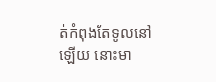ត់កំពុងតែទូលនៅឡើយ នោះមា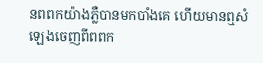នពពកយ៉ាងភ្លឺបានមកបាំងគេ ហើយមានឮសំឡេងចេញពីពពក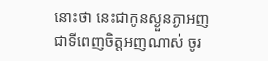នោះថា នេះជាកូនស្ងួនភ្ងាអញ ជាទីពេញចិត្តអញណាស់ ចូរ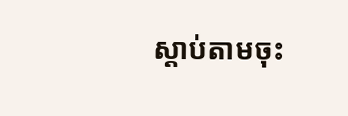ស្តាប់តាមចុះ